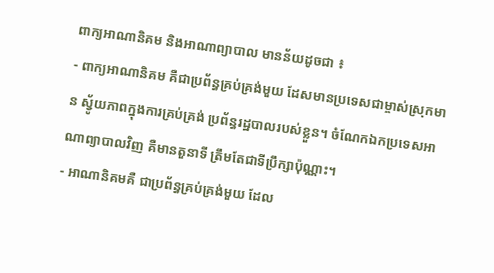ពាក្យអាណានិគម និងអាណាព្យាបាល មានន័យដូចជា ៖
- ពាក្យអាណានិគម គឺជាប្រព័ន្ធគ្រប់គ្រង់មួយ ដែសមានប្រទេសជាម្ចាស់ស្រុកមាន ស្វូ័យភាពក្នុងការគ្រប់គ្រង់ ប្រព័ន្ធរដ្ឋបាលរបស់ខ្លួន។ ចំណែកឯកប្រទេសអាណាព្យាបាលវិញ គឺមានតួនាទី ត្រឹមតែជាទីប្រឹក្សាប៉ុណ្ណាះ។
- អាណានិគមគឺ ជាប្រព័ន្ធគ្រប់គ្រង់មួយ ដែល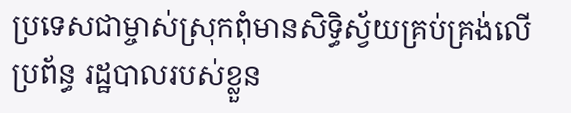ប្រទេសជាម្ចាស់ស្រុកពុំមានសិទ្ធិស័្វយគ្រប់គ្រង់លើប្រព័ន្ធ រដ្ឋបាលរបស់ខ្លួន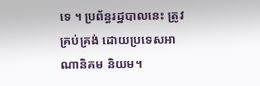ទេ ។ ប្រព័ន្ធរដ្ឋបាលនេះ ត្រូវគ្រប់គ្រង់ ដោយប្រទេសអាណានិគម និយម។